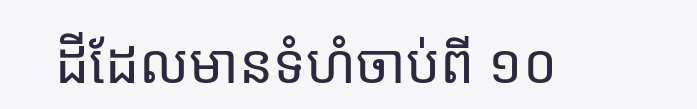ដីដែលមានទំហំចាប់ពី ១០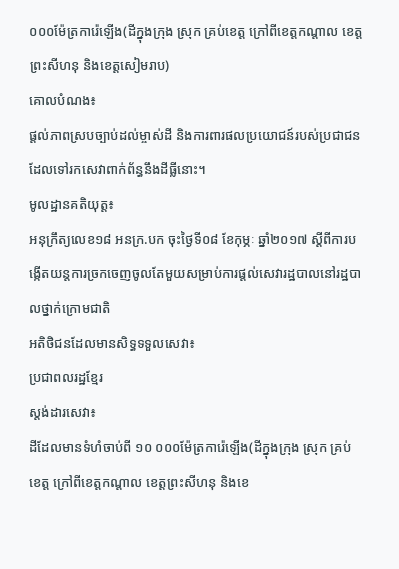០០០ម៉ែត្រការ៉េឡើង(ដីក្នុងក្រុង ស្រុក គ្រប់ខេត្ត ក្រៅពីខេត្តកណ្តាល ខេត្តព្រះសីហនុ និងខេត្តសៀមរាប)
គោលបំណង៖
ផ្ដល់ភាពស្របច្បាប់ដល់ម្ចាស់ដី និងការពារផលប្រយោជន៍របស់ប្រជាជនដែលទៅរកសេវាពាក់ព័ន្ធនឹងដីធ្លីនោះ។
មូលដ្ឋានគតិយុត្ត៖
អនុក្រឹត្យលេខ១៨ អនក្រ.បក ចុះថ្ងៃទី០៨ ខែកុម្ភៈ ឆ្នាំ២០១៧ ស្ដីពីការបង្កើតយន្តការច្រកចេញចូលតែមួយសម្រាប់ការផ្តល់សេវារដ្ឋបាលនៅរដ្ឋបាលថ្នាក់ក្រោមជាតិ
អតិថិជនដែលមានសិទ្ធទទួលសេវា៖
ប្រជាពលរដ្ឋខ្មែរ
ស្តង់ដារសេវា៖
ដីដែលមានទំហំចាប់ពី ១០ ០០០ម៉ែត្រការ៉េឡើង(ដីក្នុងក្រុង ស្រុក គ្រប់ខេត្ត ក្រៅពីខេត្តកណ្តាល ខេត្តព្រះសីហនុ និងខេ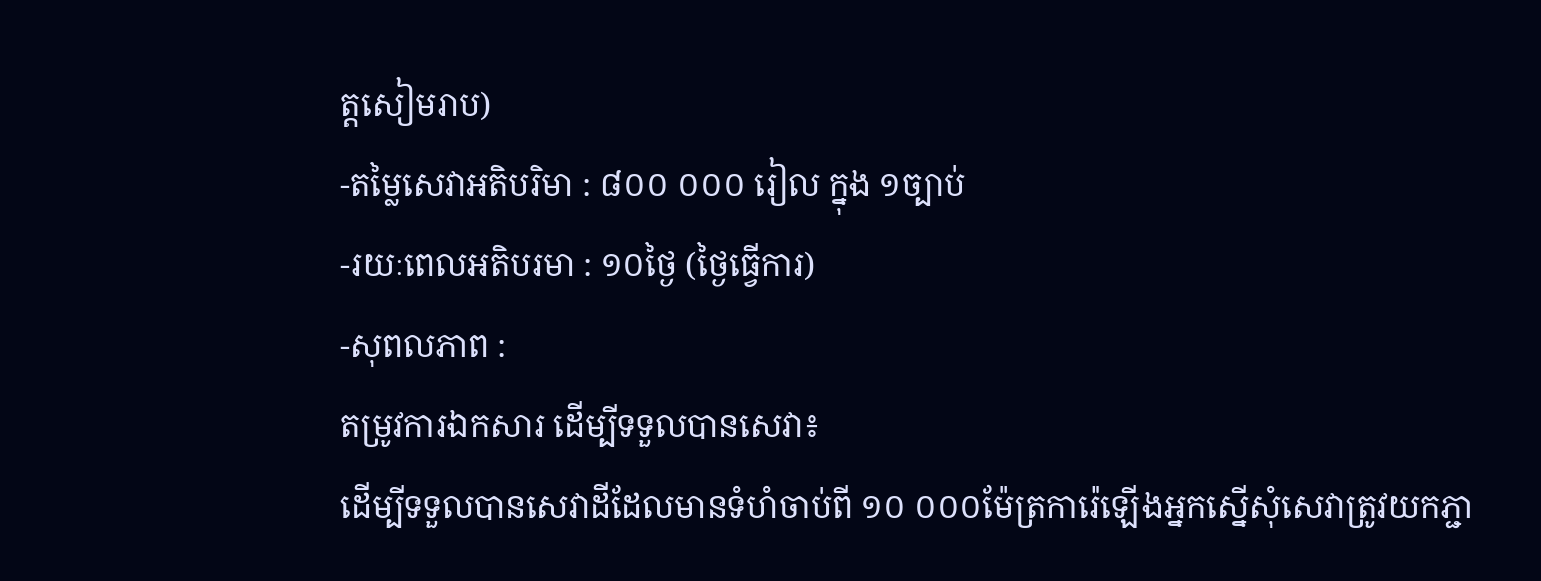ត្ដសៀមរាប)
-តម្លៃសេវាអតិបរិមា : ៨០០ ០០០ រៀល ក្នុង ១ច្បាប់
-រយៈពេលអតិបរមា : ១០ថ្ងៃ (ថ្ងៃធ្វើការ)
-សុពលភាព :
តម្រូវការឯកសារ ដើម្បីទទួលបានសេវា៖
ដើម្បីទទួលបានសេវាដីដែលមានទំហំចាប់ពី ១០ ០០០ម៉ែត្រការ៉េឡើងអ្នកស្នើសុំសេវាត្រូវយកភ្ជា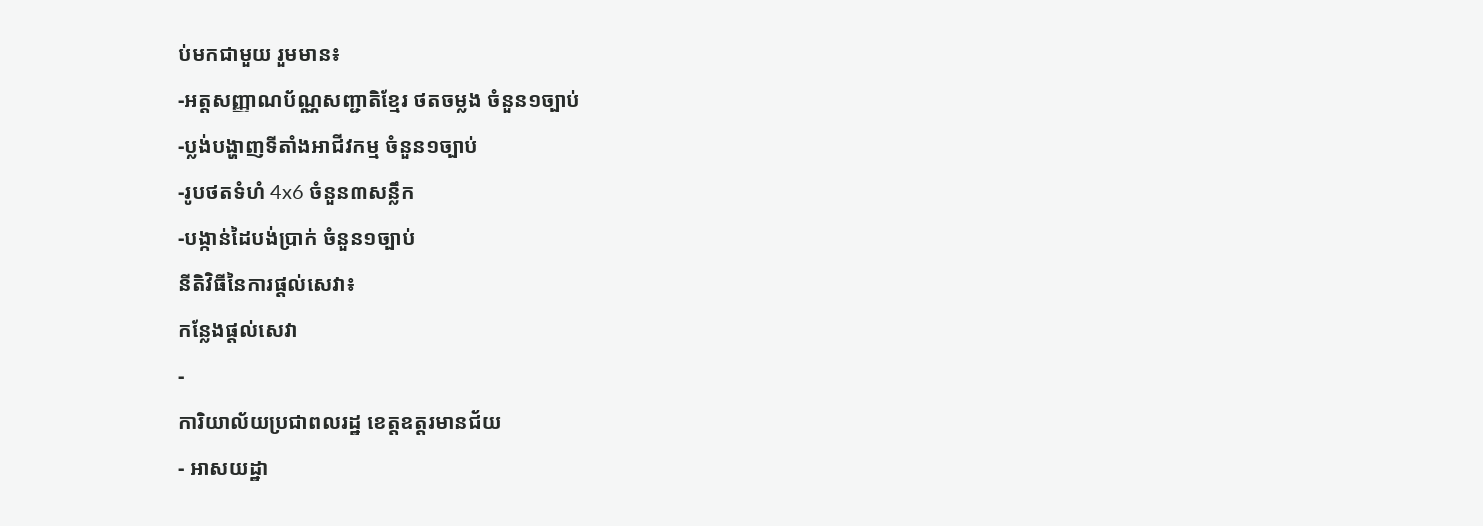ប់មកជាមួយ រួមមាន៖
-អត្តសញ្ញាណប័ណ្ណសញ្ជាតិខ្មែរ ថតចម្លង ចំនួន១ច្បាប់
-ប្លង់បង្ហាញទីតាំងអាជីវកម្ម ចំនួន១ច្បាប់
-រូបថតទំហំ 4x6 ចំនួន៣សន្លឹក
-បង្កាន់ដៃបង់ប្រាក់ ចំនួន១ច្បាប់
នីតិវិធីនៃការផ្ដល់សេវា៖
កន្លែងផ្តល់សេវា
-
ការិយាល័យប្រជាពលរដ្ឋ ខេត្តឧត្ដរមានជ័យ
- អាសយដ្ឋា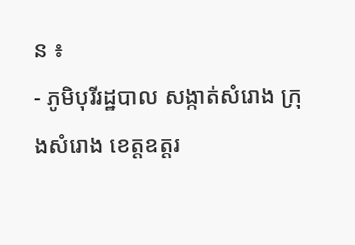ន ៖
- ភូមិបុរីរដ្ឋបាល សង្កាត់សំរោង ក្រុងសំរោង ខេត្តឧត្ដរ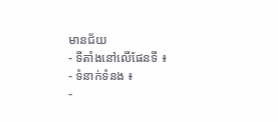មានជ័យ
- ទីតាំងនៅលើផែនទី ៖
- ទំនាក់ទំនង ៖
-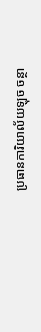ប្រធានការិយាល័យឡុច ចន្ថា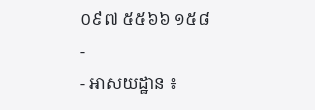០៩៧ ៥៥៦៦ ១៥៨
-
- អាសយដ្ឋាន ៖